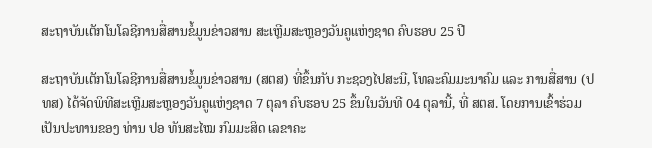ສະຖາບັນເຕັກໂນໂລຊີການສື່ສານຂໍ້ມູນຂ່າວສານ ສະເຫຼີມສະຫຼອງວັນຄູແຫ່ງຊາດ ຄົບຮອບ 25 ປີ

ສະຖາບັນເຕັກໂນໂລຊີການສື່ສານຂໍ້ມູນຂ່າວສານ (ສຕສ) ທີ່ຂຶ້ນກັບ ກະຊວງໄປສະນີ, ໂທລະຄົມມະນາຄົມ ແລະ ການສື່ສານ (ປທສ) ໄດ້ຈັດພິທີສະເຫຼີມສະຫຼອງວັນຄູແຫ່ງຊາດ 7 ຕຸລາ ຄົບຮອບ 25 ຂຶ້ນໃນວັນທີ 04 ຕຸລານີ້, ທີ່ ສຕສ. ໂດຍການເຂົ້າຮ່ວມເປັນປະທານຂອງ ທ່ານ ປອ ທັນສະໄໝ ກົມມະສິດ ເລຂາຄະ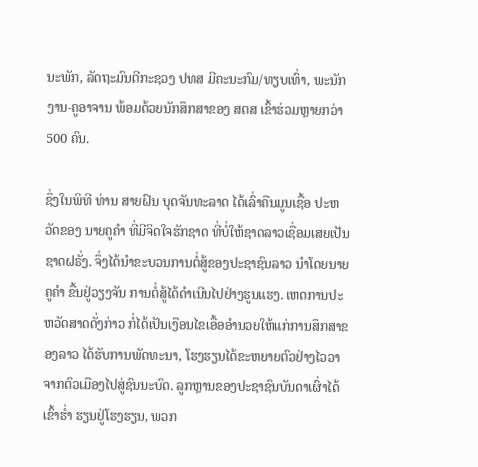ນະພັກ, ລັດຖະມົນຕີກະຊວງ ປທສ ມີຄະນະກົມ/ທຽບເທົ່າ, ພະນັກງານ-ຄູອາຈານ ພ້ອມດ້ວຍນັກສຶກສາຂອງ ສຕສ ເຂົ້າຮ່ວມຫຼາຍກວ່າ 500 ຄົນ.

ຊຶ່ງໃນພິທີ ທ່ານ ສາຍຝົນ ບຸດຈັນທະລາດ ໄດ້ເລົ່າຄືນມູນເຊື້ອ ປະຫວັດຂອງ ນາຍຄູຄໍາ ທີ່ມີຈິດໃຈຮັກຊາດ ທີ່ບໍ່ໃຫ້ຊາດລາວເຊື່ອມເສຍເປັນຊາດຝຣັ່ງ. ຈຶ່ງໄດ້ນໍາຂະບວນການຕໍ່ສູ້ຂອງປະຊາຊົນລາວ ນຳໂດຍນາຍຄູຄຳ ຂື້ນຢູ່ວຽງຈັນ ການຕໍ່ສູ້ໄດ້ດຳເນີນໄປຢ່າງຮູນແຮງ. ເຫດການປະຫວັດສາດດັ່ງກ່າວ ກໍ່ໄດ້ເປັນເງືອນໄຂເອື້ອອຳນວຍໃຫ້ແກ່ການສຶກສາຂອງລາວ ໄດ້ຮັບການພັດທະນາ, ໂຮງຮຽນໄດ້ຂະຫຍາຍຕົວຢ່າງໄວວາຈາກຕົວເມືອງໄປສູ່ຊົນນະບົດ. ລູກຫຼານຂອງປະຊາຊົນບັນດາເຜົ່າໄດ້ເຂົ້າຮໍ່າ ຮຽນຢູ່ໂຮງຮຽນ, ພວກ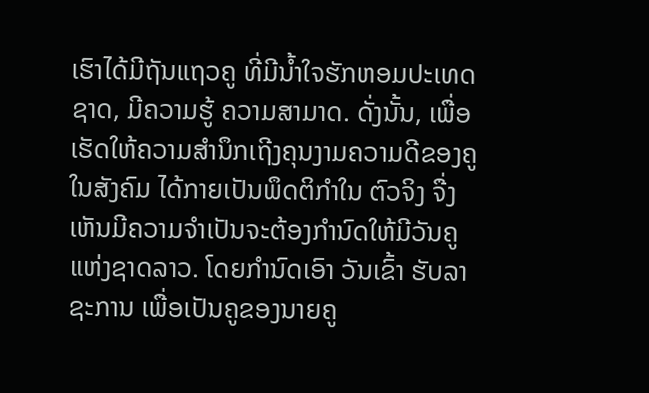ເຮົາໄດ້ມີຖັນແຖວຄູ ທີ່ມີນ້ຳໃຈຮັກຫອມປະເທດຊາດ, ມີຄວາມຮູ້ ຄວາມສາມາດ. ດັ່ງນັ້ນ, ເພື່ອເຮັດໃຫ້ຄວາມສຳນຶກເຖີງຄຸນງາມຄວາມດີຂອງຄູໃນສັງຄົມ ໄດ້ກາຍເປັນພຶດຕິກຳໃນ ຕົວຈິງ ຈື່ງເຫັນມີຄວາມຈຳເປັນຈະຕ້ອງກຳນົດໃຫ້ມີວັນຄູແຫ່ງຊາດລາວ. ໂດຍກຳນົດເອົາ ວັນເຂົ້າ ຮັບລາຊະການ ເພື່ອເປັນຄູຂອງນາຍຄູ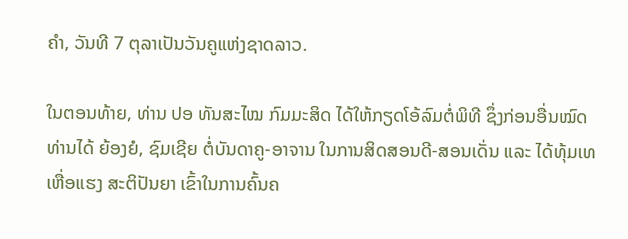ຄຳ, ວັນທີ 7 ຕຸລາເປັນວັນຄູແຫ່ງຊາດລາວ.

ໃນຕອນທ້າຍ, ທ່ານ ປອ ທັນສະໄໝ ກົມມະສິດ ໄດ້ໃຫ້ກຽດໂອ້ລົມຕໍ່ພິທີ ຊຶ່ງກ່ອນອື່ນໝົດ ທ່ານໄດ້ ຍ້ອງຍໍ, ຊົມເຊີຍ ຕໍ່ບັນດາຄູ-ອາຈານ ໃນການສິດສອນດີ-ສອນເດັ່ນ ແລະ ໄດ້ທຸ້ມເທເຫື່ອແຮງ ສະຕິປັນຍາ ເຂົ້າໃນການຄົ້ນຄ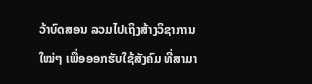ວ້າບົດສອນ ລວມໄປເຖິງສ້າງວິຊາການໃໝ່ໆ ເພື່ອອອກຮັບໃຊ້ສັງຄົມ ທີ່ສາມາ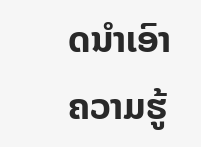ດນໍາເອົາຄວາມຮູ້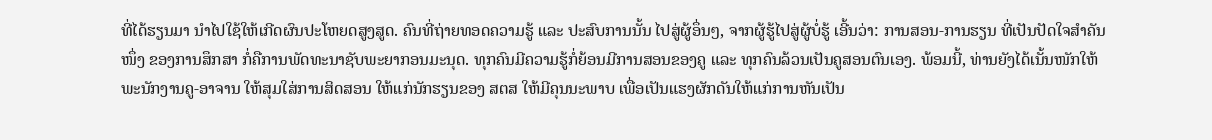ທີ່ໄດ້ຮຽນມາ ນໍາໄປໃຊ້ໃຫ້ເກີດຜົນປະໂຫຍດສູງສູດ. ຄົນທີ່ຖ່າຍທອດຄວາມຮູ້ ແລະ ປະສົບການນັ້ນ ໄປສູ່ຜູ້ອຶ່ນໆ, ຈາກຜູ້ຮູ້ໄປສູ່ຜູ້ບໍ່ຮູ້ ເອີ້ນວ່າ: ການສອນ-ການຮຽນ ທີ່ເປັນປັດໃຈສໍາຄັນໜຶ່ງ ຂອງການສຶກສາ ກໍ່ຄືການພັດທະນາຊັບພະຍາກອນມະນຸດ. ທຸກຄົນມີຄວາມຮູ້ກໍ່ຍ້ອນມີການສອນຂອງຄູ ແລະ ທຸກຄົນລ້ວນເປັນຄູສອນຕົນເອງ. ພ້ອມນີ້, ທ່ານຍັງໄດ້ເນັ້ນໜັກໃຫ້ ພະນັກງານຄູ-ອາຈານ ໃຫ້ສຸມໃສ່ການສິດສອນ ໃຫ້ແກ່ນັກຮຽນຂອງ ສຕສ ໃຫ້ມີຄຸນນະພາບ ເພື່ອເປັນແຮງຜັກດັນໃຫ້ແກ່ການຫັນເປັນ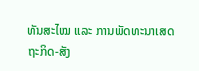ທັນສະໄໝ ແລະ ການພັດທະນາເສດຖະກິດ-ສັງ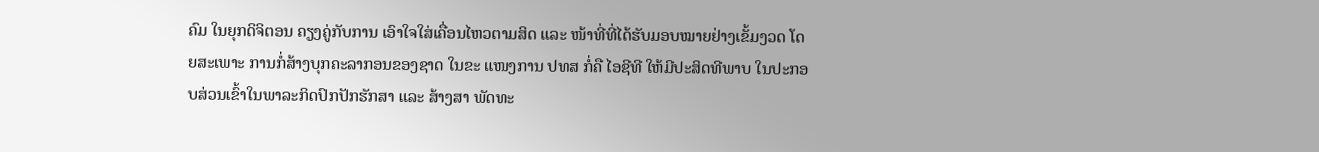ຄົມ ໃນຍຸກດິຈິຕອນ ຄຽງຄູ່ກັບການ ເອົາໃຈໃສ່ເຄື່ອນໄຫວຕາມສິດ ແລະ ໜ້າທີ່ທີ່ໄດ້ຮັບມອບໝາຍຢ່າງເຂັ້ມງວດ ໂດຍສະເພາະ ການກໍ່ສ້າງບຸກຄະລາກອນຂອງຊາດ ໃນຂະ ແໜງການ ປທສ ກໍ່ຄື ໄອຊີທີ ໃຫ້ມີປະສິດທີພາບ ໃນປະກອບສ່ວນເຂົ້າໃນພາລະກິດປົກປັກຮັກສາ ແລະ ສ້າງສາ ພັດທະ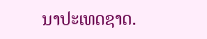ນາປະເທດຊາດ.